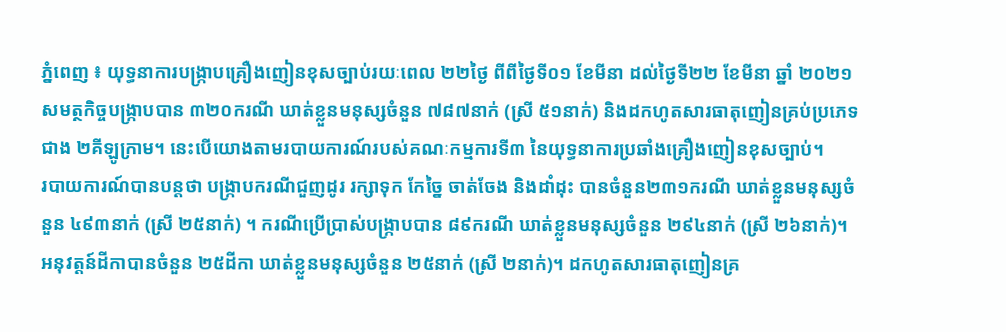ភ្នំពេញ ៖ យុទ្ធនាការបង្ក្រាបគ្រឿងញៀនខុសច្បាប់រយៈពេល ២២ថ្ងៃ ពីពីថ្ងៃទី០១ ខែមីនា ដល់ថ្ងៃទី២២ ខែមីនា ឆ្នាំ ២០២១ សមត្ថកិច្ចបង្ក្រាបបាន ៣២០ករណី ឃាត់ខ្លួនមនុស្សចំនួន ៧៨៧នាក់ (ស្រី ៥១នាក់) និងដកហូតសារធាតុញៀនគ្រប់ប្រភេទជាង ២គីឡូក្រាម។ នេះបើយោងតាមរបាយការណ៍របស់គណៈកម្មការទី៣ នៃយុទ្ធនាការប្រឆាំងគ្រឿងញៀនខុសច្បាប់។
របាយការណ៍បានបន្តថា បង្ក្រាបករណីជួញដូរ រក្សាទុក កែច្នៃ ចាត់ចែង និងដាំដុះ បានចំនួន២៣១ករណី ឃាត់ខ្លួនមនុស្សចំនួន ៤៩៣នាក់ (ស្រី ២៥នាក់) ។ ករណីប្រើប្រាស់បង្ក្រាបបាន ៨៩ករណី ឃាត់ខ្លួនមនុស្សចំនួន ២៩៤នាក់ (ស្រី ២៦នាក់)។ អនុវត្ដន៍ដីកាបានចំនួន ២៥ដីកា ឃាត់ខ្លួនមនុស្សចំនួន ២៥នាក់ (ស្រី ២នាក់)។ ដកហូតសារធាតុញៀនគ្រ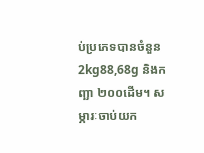ប់ប្រភេទបានចំនួន 2kg88,68g និងកញ្ឆា ២០០ដើម។ សម្ភារៈចាប់យក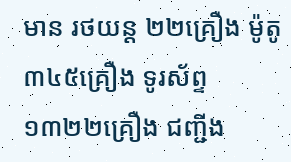មាន រថយន្ដ ២២គ្រឿង ម៉ូតូ ៣៤៥គ្រឿង ទូរស័ព្ទ ១៣២២គ្រឿង ជញ្ជីង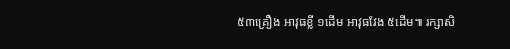៥៣គ្រឿង អាវុធខ្លី ១ដើម អាវុធវែង ៥ដើម៕ រក្សាសិ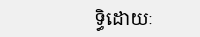ទ្ធិដោយៈ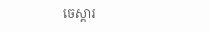ចេស្តារ